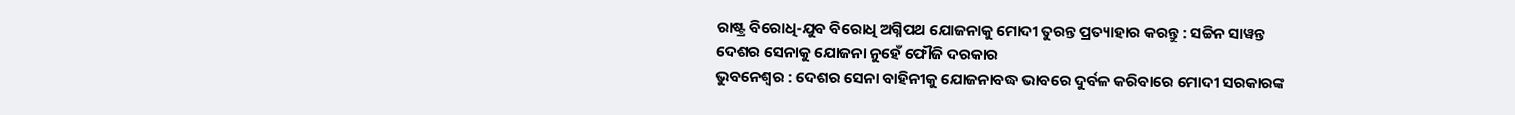ରାଷ୍ଟ୍ର ବିରୋଧି-ଯୁବ ବିରୋଧି ଅଗ୍ନିପଥ ଯୋଜନାକୁ ମୋଦୀ ତୁରନ୍ତ ପ୍ରତ୍ୟାହାର କରନ୍ତୁ : ସଚ୍ଚିନ ସାୱନ୍ତ
ଦେଶର ସେନାକୁ ଯୋଜନା ନୁହେଁ ଫୌଜି ଦରକାର
ଭୁବନେଶ୍ୱର : ଦେଶର ସେନା ବାହିନୀକୁ ଯୋଜନାବଦ୍ଧ ଭାବରେ ଦୁର୍ବଳ କରିବାରେ ମୋଦୀ ସରକାରଙ୍କ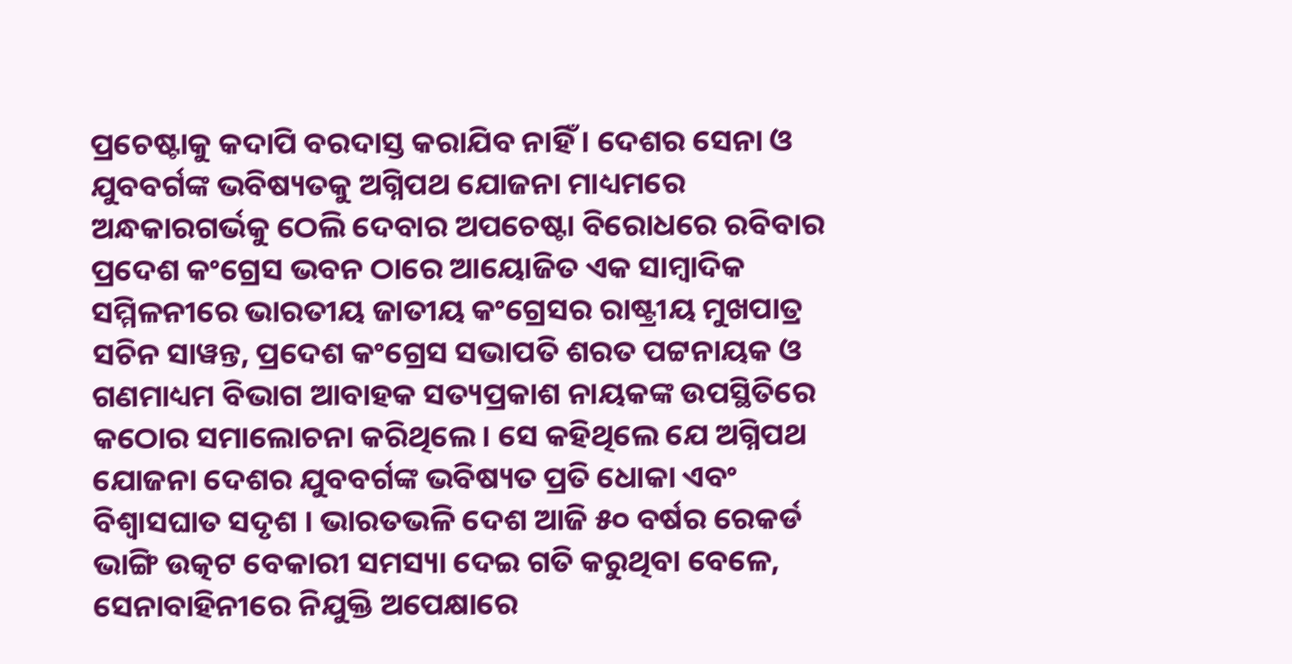ପ୍ରଚେଷ୍ଟାକୁ କଦାପି ବରଦାସ୍ତ କରାଯିବ ନାହିଁ । ଦେଶର ସେନା ଓ ଯୁବବର୍ଗଙ୍କ ଭବିଷ୍ୟତକୁ ଅଗ୍ନିପଥ ଯୋଜନା ମାଧ୍ୟମରେ ଅନ୍ଧକାରଗର୍ଭକୁ ଠେଲି ଦେବାର ଅପଚେଷ୍ଟା ବିରୋଧରେ ରବିବାର ପ୍ରଦେଶ କଂଗ୍ରେସ ଭବନ ଠାରେ ଆୟୋଜିତ ଏକ ସାମ୍ବାଦିକ ସମ୍ମିଳନୀରେ ଭାରତୀୟ ଜାତୀୟ କଂଗ୍ରେସର ରାଷ୍ଟ୍ରୀୟ ମୁଖପାତ୍ର ସଚିନ ସାୱନ୍ତ, ପ୍ରଦେଶ କଂଗ୍ରେସ ସଭାପତି ଶରତ ପଟ୍ଟନାୟକ ଓ ଗଣମାଧ୍ୟମ ବିଭାଗ ଆବାହକ ସତ୍ୟପ୍ରକାଶ ନାୟକଙ୍କ ଉପସ୍ଥିତିରେ କଠୋର ସମାଲୋଚନା କରିଥିଲେ। ସେ କହିଥିଲେ ଯେ ଅଗ୍ନିପଥ ଯୋଜନା ଦେଶର ଯୁବବର୍ଗଙ୍କ ଭବିଷ୍ୟତ ପ୍ରତି ଧୋକା ଏବଂ ବିଶ୍ୱାସଘାତ ସଦୃଶ । ଭାରତଭଳି ଦେଶ ଆଜି ୫୦ ବର୍ଷର ରେକର୍ଡ ଭାଙ୍ଗି ଉତ୍କଟ ବେକାରୀ ସମସ୍ୟା ଦେଇ ଗତି କରୁଥିବା ବେଳେ, ସେନାବାହିନୀରେ ନିଯୁକ୍ତି ଅପେକ୍ଷାରେ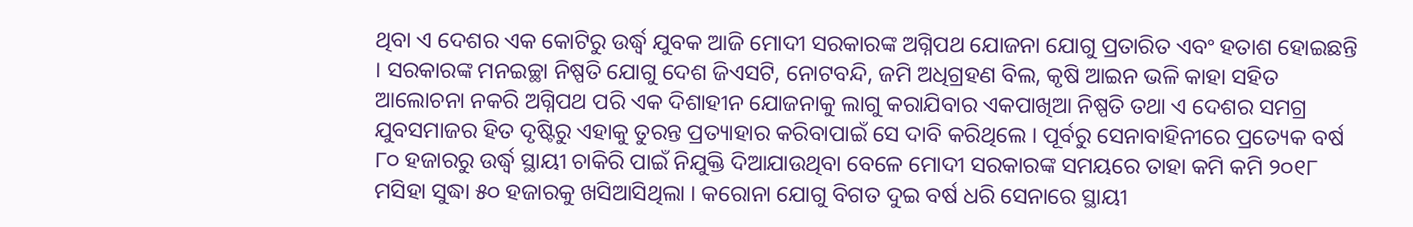ଥିବା ଏ ଦେଶର ଏକ କୋଟିରୁ ଉର୍ଦ୍ଧ୍ୱ ଯୁବକ ଆଜି ମୋଦୀ ସରକାରଙ୍କ ଅଗ୍ନିପଥ ଯୋଜନା ଯୋଗୁ ପ୍ରତାରିତ ଏବଂ ହତାଶ ହୋଇଛନ୍ତି । ସରକାରଙ୍କ ମନଇଚ୍ଛା ନିଷ୍ପତି ଯୋଗୁ ଦେଶ ଜିଏସଟି, ନୋଟବନ୍ଦି, ଜମି ଅଧିଗ୍ରହଣ ବିଲ, କୃଷି ଆଇନ ଭଳି କାହା ସହିତ ଆଲୋଚନା ନକରି ଅଗ୍ନିପଥ ପରି ଏକ ଦିଶାହୀନ ଯୋଜନାକୁ ଲାଗୁ କରାଯିବାର ଏକପାଖିଆ ନିଷ୍ପତି ତଥା ଏ ଦେଶର ସମଗ୍ର ଯୁବସମାଜର ହିତ ଦୃଷ୍ଟିରୁ ଏହାକୁ ତୁରନ୍ତ ପ୍ରତ୍ୟାହାର କରିବାପାଇଁ ସେ ଦାବି କରିଥିଲେ । ପୂର୍ବରୁ ସେନାବାହିନୀରେ ପ୍ରତ୍ୟେକ ବର୍ଷ ୮୦ ହଜାରରୁ ଉର୍ଦ୍ଧ୍ୱ ସ୍ଥାୟୀ ଚାକିରି ପାଇଁ ନିଯୁକ୍ତି ଦିଆଯାଉଥିବା ବେଳେ ମୋଦୀ ସରକାରଙ୍କ ସମୟରେ ତାହା କମି କମି ୨୦୧୮ ମସିହା ସୁଦ୍ଧା ୫୦ ହଜାରକୁ ଖସିଆସିଥିଲା । କରୋନା ଯୋଗୁ ବିଗତ ଦୁଇ ବର୍ଷ ଧରି ସେନାରେ ସ୍ଥାୟୀ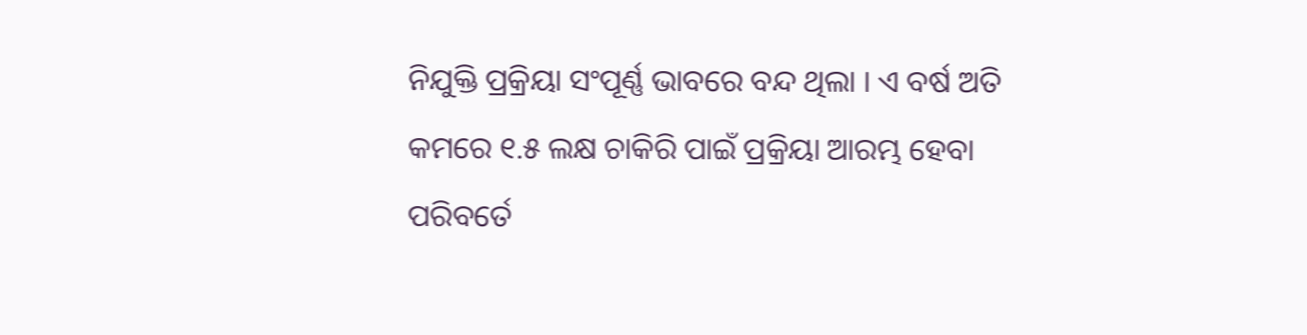ନିଯୁକ୍ତି ପ୍ରକ୍ରିୟା ସଂପୂର୍ଣ୍ଣ ଭାବରେ ବନ୍ଦ ଥିଲା । ଏ ବର୍ଷ ଅତି କମରେ ୧.୫ ଲକ୍ଷ ଚାକିରି ପାଇଁ ପ୍ରକ୍ରିୟା ଆରମ୍ଭ ହେବା ପରିବର୍ତେ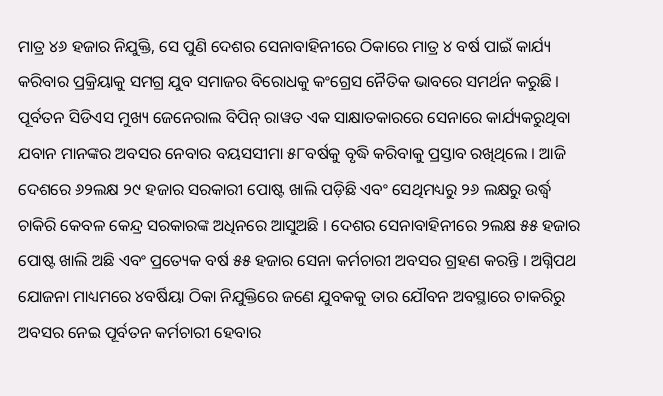ମାତ୍ର ୪୬ ହଜାର ନିଯୁକ୍ତି, ସେ ପୁଣି ଦେଶର ସେନାବାହିନୀରେ ଠିକାରେ ମାତ୍ର ୪ ବର୍ଷ ପାଇଁ କାର୍ଯ୍ୟ କରିବାର ପ୍ରକ୍ରିୟାକୁ ସମଗ୍ର ଯୁବ ସମାଜର ବିରୋଧକୁ କଂଗ୍ରେସ ନୈତିକ ଭାବରେ ସମର୍ଥନ କରୁଛି ।
ପୂର୍ବତନ ସିଡିଏସ ମୁଖ୍ୟ ଜେନେରାଲ ବିପିନ୍ ରାୱତ ଏକ ସାକ୍ଷାତକାରରେ ସେନାରେ କାର୍ଯ୍ୟକରୁଥିବା ଯବାନ ମାନଙ୍କର ଅବସର ନେବାର ବୟସସୀମା ୫୮ବର୍ଷକୁ ବୃଦ୍ଧି କରିବାକୁ ପ୍ରସ୍ତାବ ରଖିଥିଲେ । ଆଜି ଦେଶରେ ୬୨ଲକ୍ଷ ୨୯ ହଜାର ସରକାରୀ ପୋଷ୍ଟ ଖାଲି ପଡ଼ିଛି ଏବଂ ସେଥିମଧ୍ୟରୁ ୨୬ ଲକ୍ଷରୁ ଉର୍ଦ୍ଧ୍ୱ ଚାକିରି କେବଳ କେନ୍ଦ୍ର ସରକାରଙ୍କ ଅଧିନରେ ଆସୁଅଛି । ଦେଶର ସେନାବାହିନୀରେ ୨ଲକ୍ଷ ୫୫ ହଜାର ପୋଷ୍ଟ ଖାଲି ଅଛି ଏବଂ ପ୍ରତ୍ୟେକ ବର୍ଷ ୫୫ ହଜାର ସେନା କର୍ମଚାରୀ ଅବସର ଗ୍ରହଣ କରନ୍ତି । ଅଗ୍ନିପଥ ଯୋଜନା ମାଧ୍ୟମରେ ୪ବର୍ଷିୟା ଠିକା ନିଯୁକ୍ତିରେ ଜଣେ ଯୁବକକୁ ତାର ଯୌବନ ଅବସ୍ଥାରେ ଚାକରିରୁ ଅବସର ନେଇ ପୂର୍ବତନ କର୍ମଚାରୀ ହେବାର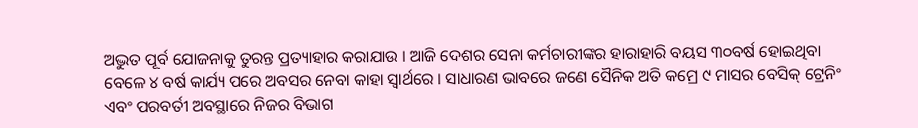ଅଦ୍ଭୁତ ପୂର୍ବ ଯୋଜନାକୁ ତୁରନ୍ତ ପ୍ରତ୍ୟାହାର କରାଯାଉ । ଆଜି ଦେଶର ସେନା କର୍ମଚାରୀଙ୍କର ହାରାହାରି ବୟସ ୩୦ବର୍ଷ ହୋଇଥିବା ବେଳେ ୪ ବର୍ଷ କାର୍ଯ୍ୟ ପରେ ଅବସର ନେବା କାହା ସ୍ୱାର୍ଥରେ । ସାଧାରଣ ଭାବରେ ଜଣେ ସୈନିକ ଅତି କମ୍ରେ ୯ ମାସର ବେସିକ୍ ଟ୍ରେନିଂ ଏବଂ ପରବର୍ତୀ ଅବସ୍ଥାରେ ନିଜର ବିଭାଗ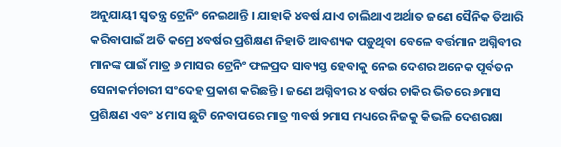ଅନୁଯାୟୀ ସ୍ବତନ୍ତ୍ର ଟ୍ରେନିଂ ନେଇଥାନ୍ତି । ଯାହାକି ୪ବର୍ଷ ଯାଏ ଚାଲିଥାଏ ଅର୍ଥାତ ଜଣେ ସୈନିକ ତିଆରି କରିବାପାଇଁ ଅତି କମ୍ରେ ୪ବର୍ଷର ପ୍ରଶିକ୍ଷଣ ନିହାତି ଆବଶ୍ୟକ ପଡ଼ୁଥିବା ବେଳେ ବର୍ତ୍ତମାନ ଅଗ୍ନିବୀର ମାନଙ୍କ ପାଇଁ ମାତ୍ର ୬ ମାସର ଟ୍ରେନିଂ ଫଳପ୍ରଦ ସାବ୍ୟସ୍ତ ହେବାକୁ ନେଇ ଦେଶର ଅନେକ ପୂର୍ବତନ ସେନାକର୍ମଚାରୀ ସଂଦେହ ପ୍ରକାଶ କରିଛନ୍ତି । ଜଣେ ଅଗ୍ନିବୀର ୪ ବର୍ଷର ଚାକିର ଭିତରେ ୬ମାସ ପ୍ରଶିକ୍ଷଣ ଏବଂ ୪ ମାସ ଛୁଟି ନେବାପରେ ମାତ୍ର ୩ବର୍ଷ ୨ମାସ ମଧ୍ୟରେ ନିଜକୁ କିଭଳି ଦେଶରକ୍ଷା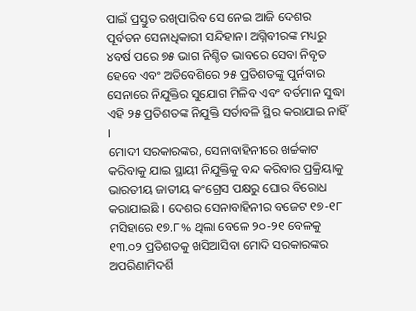ପାଇଁ ପ୍ରସ୍ତୁତ ରଖିପାରିବ ସେ ନେଇ ଆଜି ଦେଶର ପୂର୍ବତନ ସେନାଧିକାରୀ ସନ୍ଦିହାନ। ଅଗ୍ନିବୀରଙ୍କ ମଧ୍ୟରୁ ୪ବର୍ଷ ପରେ ୭୫ ଭାଗ ନିଶ୍ଚିତ ଭାବରେ ସେବା ନିବୃତ ହେବେ ଏବଂ ଅତିବେଶିରେ ୨୫ ପ୍ରତିଶତଙ୍କୁ ପୁର୍ନବାର ସେନାରେ ନିଯୁକ୍ତିର ସୁଯୋଗ ମିଳିବ ଏବଂ ବର୍ତମାନ ସୁଦ୍ଧା ଏହି ୨୫ ପ୍ରତିଶତଙ୍କ ନିଯୁକ୍ତି ସର୍ତାବଳି ସ୍ଥିର କରାଯାଇ ନାହିଁ ।
ମୋଦୀ ସରକାରଙ୍କର, ସେନାବାହିନୀରେ ଖର୍ଚ୍ଚକାଟ କରିବାକୁ ଯାଇ ସ୍ଥାୟୀ ନିଯୁକ୍ତିକୁ ବନ୍ଦ କରିବାର ପ୍ରକ୍ରିୟାକୁ ଭାରତୀୟ ଜାତୀୟ କଂଗ୍ରେସ ପକ୍ଷରୁ ଘୋର ବିରୋଧ କରାଯାଇଛି । ଦେଶର ସେନାବାହିନୀର ବଜେଟ ୧୭-୧୮ ମସିହାରେ ୧୭.୮% ଥିଲା ବେଳେ ୨୦-୨୧ ବେଳକୁ ୧୩.୦୨ ପ୍ରତିଶତକୁ ଖସିଆସିବା ମୋଦି ସରକାରଙ୍କର ଅପରିଣାମିଦର୍ଶି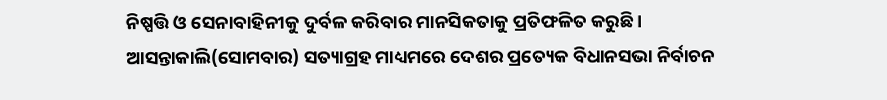ନିଷ୍ପତ୍ତି ଓ ସେନାବାହିନୀକୁ ଦୁର୍ବଳ କରିବାର ମାନସିକତାକୁ ପ୍ରତିଫଳିତ କରୁଛି ।
ଆସନ୍ତାକାଲି(ସୋମବାର) ସତ୍ୟାଗ୍ରହ ମାଧ୍ୟମରେ ଦେଶର ପ୍ରତ୍ୟେକ ବିଧାନସଭା ନିର୍ବାଚନ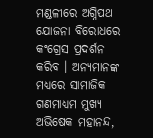ମଣ୍ଡଳୀରେ ଅଗ୍ନିପଥ ଯୋଜନା ବିରୋଧରେ କଂଗ୍ରେସ ପ୍ରଦର୍ଶନ କରିବ । ଅନ୍ୟମାନଙ୍କ ମଧ୍ୟରେ ସାମାଜିକ ଗଣମାଧ୍ୟମ ମୁଖ୍ୟ ଅଭିଷେକ ମହାନନ୍ଦ,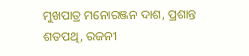ମୁଖପାତ୍ର ମନୋରଞ୍ଜନ ଦାଶ, ପ୍ରଶାନ୍ତ ଶତପଥି, ରଜନୀ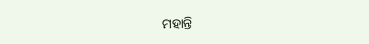ମହାନ୍ତି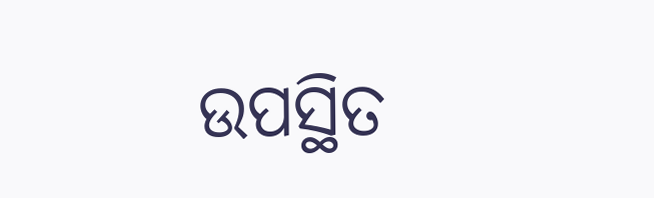ଉପସ୍ଥିତ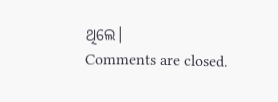ଥିଲେ।
Comments are closed.